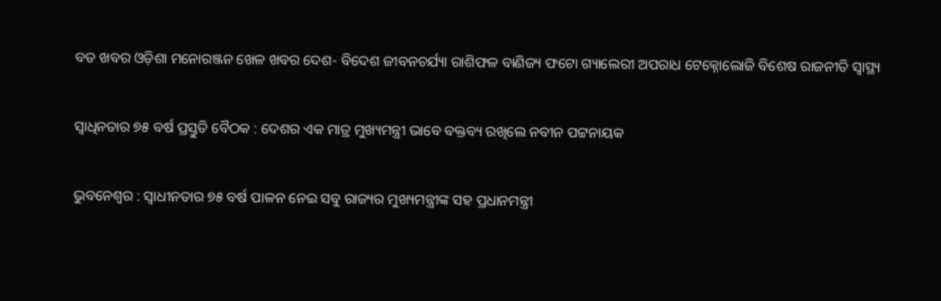ବଡ ଖବର ଓଡ଼ିଶା ମନୋରଞ୍ଜନ ଖେଳ ଖବର ଦେଶ- ବିଦେଶ ଜୀବନଚର୍ଯ୍ୟା ରାଶିଫଳ ବାଣିଜ୍ୟ ଫଟୋ ଗ୍ୟାଲେରୀ ଅପରାଧ ଟେକ୍ନୋଲୋଜି ବିଶେଷ ରାଜନୀତି ସ୍ଵାସ୍ଥ୍ୟ

ସ୍ବାଧିନତାର ୭୫ ବର୍ଷ ପ୍ରସ୍ତୁତି ବୈଠକ : ଦେଶର ଏକ ମାତ୍ର ମୁଖ୍ୟମନ୍ତ୍ରୀ ଭାବେ ବକ୍ତବ୍ୟ ରଖିଲେ ନବୀନ ପଟ୍ଟନାୟକ

ଭୁବନେଶ୍ବର : ସ୍ବାଧୀନତାର ୭୫ ବର୍ଷ ପାଳନ ନେଇ ସବୁ ରାଜ୍ୟର ମୁଖ୍ୟମନ୍ତ୍ରୀଙ୍କ ସହ ପ୍ରଧାନମନ୍ତ୍ରୀ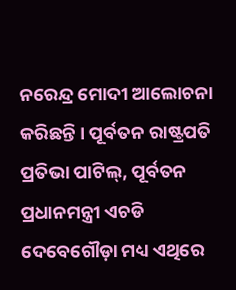ନରେନ୍ଦ୍ର ମୋଦୀ ଆଲୋଚନା କରିଛନ୍ତି । ପୂର୍ବତନ ରାଷ୍ଟ୍ରପତି ପ୍ରତିଭା ପାଟିଲ୍, ପୂର୍ବତନ ପ୍ରଧାନମନ୍ତ୍ରୀ ଏଚଡି ଦେବେଗୌଡ଼ା ମଧ୍ୟ ଏଥିରେ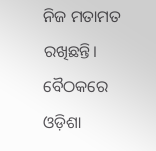ନିଜ ମତାମତ ରଖିଛନ୍ତି। ବୈଠକରେ ଓଡ଼ିଶା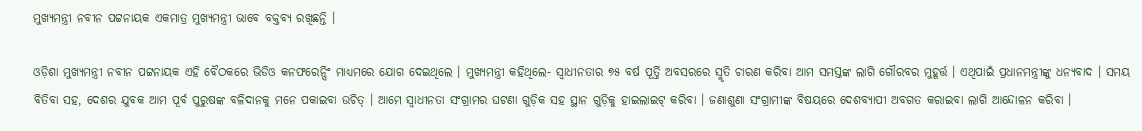ମୁଖ୍ୟମନ୍ତ୍ରୀ ନବୀନ ପଟ୍ଟନାୟକ ଏକମାତ୍ର ମୁଖ୍ୟମନ୍ତ୍ରୀ ଭାବେ ବକ୍ତବ୍ୟ ରଖିଛନ୍ତି ।

ଓଡ଼ିଶା ମୁଖ୍ୟମନ୍ତ୍ରୀ ନବୀନ ପଟ୍ଟନାୟକ ଏହି ବୈଠକରେ ଭିଡିଓ କନଫରେନ୍ସିଂ ମାଧ୍ୟମରେ ଯୋଗ ଦେଇଥିଲେ । ମୁଖ୍ୟମନ୍ତ୍ରୀ କହିଥିଲେ- ସ୍ୱାଧୀନତାର ୭୫ ବର୍ଷ ପୂର୍ତ୍ତି ଅବସରରେ ସ୍ମୃତି ଚାରଣ କରିବା ଆମ ସମସ୍ତଙ୍କ ଲାଗି ଗୌରବର ମୁହୂର୍ତ୍ତ । ଏଥିପାଇଁ ପ୍ରଧାନମନ୍ତ୍ରୀଙ୍କୁ ଧନ୍ୟବାଦ । ସମୟ ବିତିବା ସହ, ଦେଶର ଯୁବକ ଆମ ପୂର୍ବ ପୁରୁଷଙ୍କ ବଳିଦାନକୁ ମନେ ପକାଇବା ଉଚିତ୍ । ଆମେ ସ୍ୱାଧୀନତା ସଂଗ୍ରାମର ଘଟଣା ଗୁଡ଼ିକ ସହ ସ୍ଥାନ ଗୁଡ଼ିକୁ ହାଇଲାଇଟ୍ କରିବା । ଜଣାଶୁଣା ସଂଗ୍ରାମୀଙ୍କ ବିଷୟରେ ଦେଶବ୍ୟାପୀ ଅବଗତ କରାଇବା ଲାଗି ଆନ୍ଦୋଳନ କରିବା ।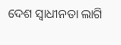ଦେଶ ସ୍ୱାଧୀନତା ଲାଗି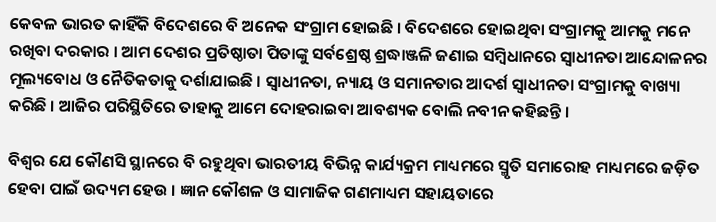କେବଳ ଭାରତ କାହିଁକି ବିଦେଶରେ ବି ଅନେକ ସଂଗ୍ରାମ ହୋଇଛି । ବିଦେଶରେ ହୋଇଥିବା ସଂଗ୍ରାମକୁ ଆମକୁ ମନେ ରଖିବା ଦରକାର । ଆମ ଦେଶର ପ୍ରତିଷ୍ଠାତା ପିତାଙ୍କୁ ସର୍ବଶ୍ରେଷ୍ଠ ଶ୍ରଦ୍ଧାଞ୍ଜଳି ଜଣାଇ ସମ୍ବିଧାନରେ ସ୍ୱାଧୀନତା ଆନ୍ଦୋଳନର ମୂଲ୍ୟବୋଧ ଓ ନୈତିକତାକୁ ଦର୍ଶାଯାଇଛି । ସ୍ୱାଧୀନତା, ନ୍ୟାୟ ଓ ସମାନତାର ଆଦର୍ଶ ସ୍ୱାଧୀନତା ସଂଗ୍ରାମକୁ ବାଖ୍ୟା କରିଛି । ଆଜିର ପରିସ୍ଥିତିରେ ତାହାକୁ ଆମେ ଦୋହରାଇବା ଆବଶ୍ୟକ ବୋଲି ନବୀନ କହିଛନ୍ତି ।

ବିଶ୍ୱର ଯେ କୌଣସି ସ୍ଥାନରେ ବି ରହୁଥିବା ଭାରତୀୟ ବିଭିନ୍ନ କାର୍ଯ୍ୟକ୍ରମ ମାଧ୍ୟମରେ ସ୍ମୃତି ସମାରୋହ ମାଧ୍ୟମରେ ଜଡ଼ିତ ହେବା ପାଇଁ ଉଦ୍ୟମ ହେଉ । ଜ୍ଞାନ କୌଶଳ ଓ ସାମାଜିକ ଗଣମାଧ୍ୟମ ସହାୟତାରେ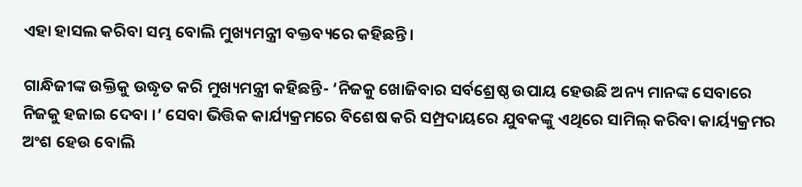ଏହା ହାସଲ କରିବା ସମ୍ଭ ବୋଲି ମୁଖ୍ୟମନ୍ତ୍ରୀ ବକ୍ତବ୍ୟରେ କହିଛନ୍ତି ।

ଗାନ୍ଧିଜୀଙ୍କ ଉକ୍ତିକୁ ଉଦ୍ଧୃତ କରି ମୁଖ୍ୟମନ୍ତ୍ରୀ କହିଛନ୍ତି- ‘ନିଜକୁ ଖୋଜିବାର ସର୍ବଶ୍ରେଷ୍ଠ ଉପାୟ ହେଉଛି ଅନ୍ୟ ମାନଙ୍କ ସେବାରେ ନିଜକୁ ହଜାଇ ଦେବା ।’ ସେବା ଭିତ୍ତିକ କାର୍ଯ୍ୟକ୍ରମରେ ବିଶେଷ କରି ସମ୍ପ୍ରଦାୟରେ ଯୁବକଙ୍କୁ ଏଥିରେ ସାମିଲ୍ କରିବା କାର୍ୟ୍ୟକ୍ରମର ଅଂଶ ହେଉ ବୋଲି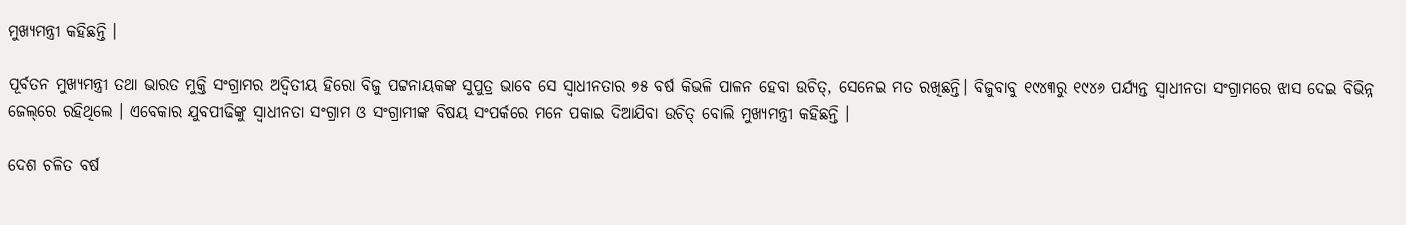ମୁଖ୍ୟମନ୍ତ୍ରୀ କହିଛନ୍ତି ।

ପୂର୍ବତନ ମୁଖ୍ୟମନ୍ତ୍ରୀ ତଥା ଭାରତ ମୁକ୍ତି ସଂଗ୍ରାମର ଅଦ୍ବିତୀୟ ହିରୋ ବିଜୁ ପଟ୍ଟନାୟକଙ୍କ ସୁପୁତ୍ର ଭାବେ ସେ ସ୍ବାଧୀନତାର ୭୫ ବର୍ଷ କିଭଳି ପାଳନ ହେବା ଉଚିତ୍, ସେନେଇ ମତ ରଖିଛନ୍ତି। ବିଜୁବାବୁ ୧୯୪୩ରୁ ୧୯୪୬ ପର୍ଯ୍ୟନ୍ତ ସ୍ବାଧୀନତା ସଂଗ୍ରାମରେ ଝାସ ଦେଇ ବିଭିନ୍ନ ଜେଲ୍‌ରେ ରହିଥିଲେ । ଏବେକାର ଯୁବପୀଢିଙ୍କୁ ସ୍ବାଧୀନତା ସଂଗ୍ରାମ ଓ ସଂଗ୍ରାମୀଙ୍କ ବିଷୟ ସଂପର୍କରେ ମନେ ପକାଇ ଦିଆଯିବା ଉଚିତ୍ ବୋଲି ମୁଖ୍ୟମନ୍ତ୍ରୀ କହିଛନ୍ତି ।

ଦେଶ ଚଳିତ ବର୍ଷ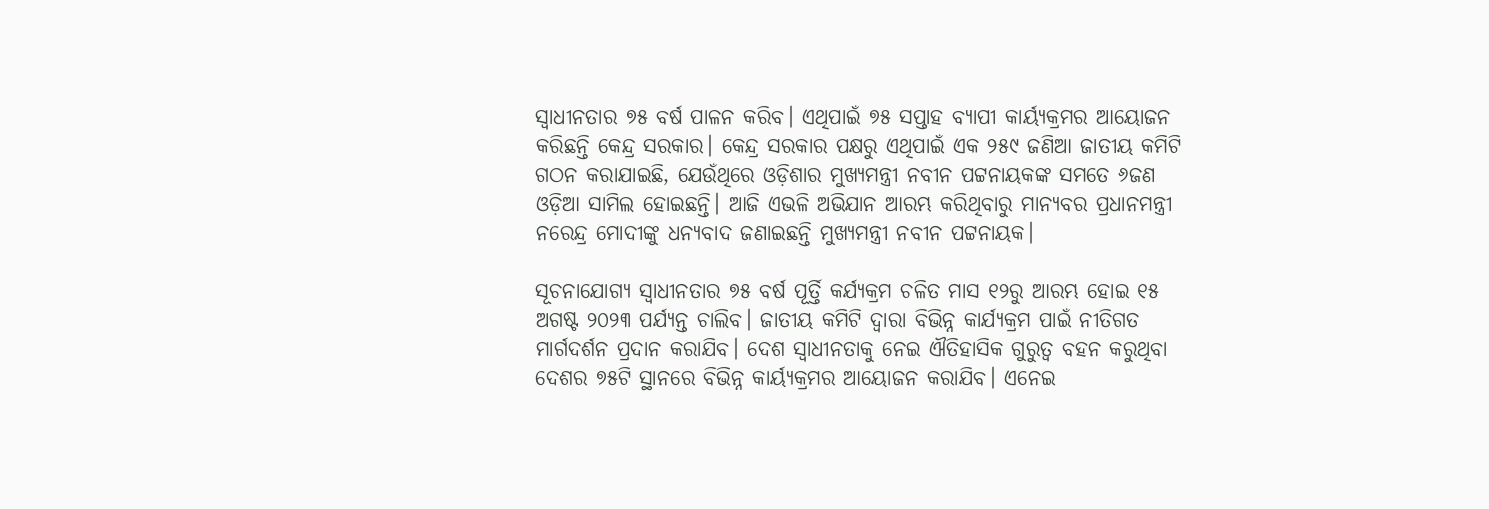ସ୍ୱାଧୀନତାର ୭୫ ବର୍ଷ ପାଳନ କରିବ। ଏଥିପାଇଁ ୭୫ ସପ୍ତାହ ବ୍ୟାପୀ କାର୍ୟ୍ୟକ୍ରମର ଆୟୋଜନ କରିଛନ୍ତି କେନ୍ଦ୍ର ସରକାର। କେନ୍ଦ୍ର ସରକାର ପକ୍ଷରୁ ଏଥିପାଇଁ ଏକ ୨୫୯ ଜଣିଆ ଜାତୀୟ କମିଟି ଗଠନ କରାଯାଇଛି, ଯେଉଁଥିରେ ଓଡ଼ିଶାର ମୁଖ୍ୟମନ୍ତ୍ରୀ ନବୀନ ପଟ୍ଟନାୟକଙ୍କ ସମତେ ୬ଜଣ ଓଡ଼ିଆ ସାମିଲ ହୋଇଛନ୍ତି। ଆଜି ଏଭଳି ଅଭିଯାନ ଆରମ୍ଭ କରିଥିବାରୁ ମାନ୍ୟବର ପ୍ରଧାନମନ୍ତ୍ରୀ ନରେନ୍ଦ୍ର ମୋଦୀଙ୍କୁ ଧନ୍ୟବାଦ ଜଣାଇଛନ୍ତି ମୁଖ୍ୟମନ୍ତ୍ରୀ ନବୀନ ପଟ୍ଟନାୟକ।

ସୂଚନାଯୋଗ୍ୟ ସ୍ବାଧୀନତାର ୭୫ ବର୍ଷ ପୂର୍ତ୍ତି କର୍ଯ୍ୟକ୍ରମ ଚଳିତ ମାସ ୧୨ରୁ ଆରମ୍ଭ ହୋଇ ୧୫ ଅଗଷ୍ଟ ୨୦୨୩ ପର୍ଯ୍ୟନ୍ତ ଚାଲିବ। ଜାତୀୟ କମିଟି ଦ୍ୱାରା ବିଭିନ୍ନ କାର୍ଯ୍ୟକ୍ରମ ପାଇଁ ନୀତିଗତ ମାର୍ଗଦର୍ଶନ ପ୍ରଦାନ କରାଯିବ। ଦେଶ ସ୍ୱାଧୀନତାକୁ ନେଇ ଐତିହାସିକ ଗୁରୁତ୍ୱ ବହନ କରୁଥିବା ଦେଶର ୭୫ଟି ସ୍ଥାନରେ ବିଭିନ୍ନ କାର୍ୟ୍ୟକ୍ରମର ଆୟୋଜନ କରାଯିବ। ଏନେଇ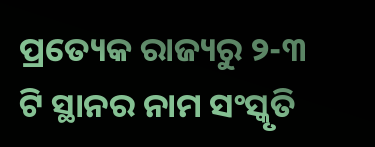ପ୍ରତ୍ୟେକ ରାଜ୍ୟରୁ ୨-୩ ଟି ସ୍ଥାନର ନାମ ସଂସ୍କୃତି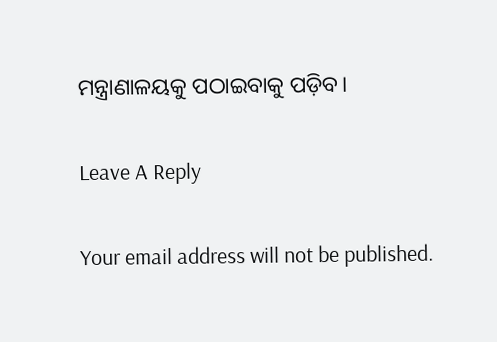ମନ୍ତ୍ରାଣାଳୟକୁ ପଠାଇବାକୁ ପଡ଼ିବ।

Leave A Reply

Your email address will not be published.